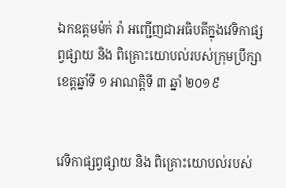ឯកឧត្តមម៉ក់ រ៉ា អញ្ជើញជាអធិបតីក្នុងវេទិកាផ្សព្វផ្សាយ និង ពិគ្រោះយោបល់របស់ក្រុមប្រឹក្សាខេត្តឆ្នាំទី ១ អាណត្តិទី ៣ ឆ្នាំ ២០១៩


វេទិកាផ្សព្វផ្សាយ និង ពិគ្រោះយោបល់របស់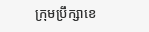ក្រុមប្រឹក្សាខេ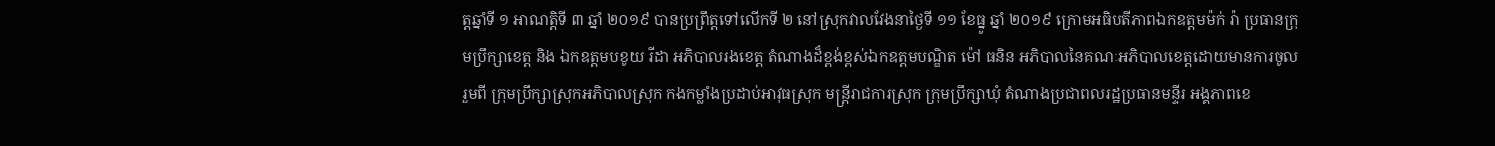ត្តឆ្នាំទី ១ អាណត្តិទី ៣ ឆ្នាំ ២០១៩ បានប្រព្រឹត្តទៅលើកទី ២ នៅស្រុកវាលវែងនាថ្ងៃទី ១១ ខែធ្នូ ឆ្នាំ ២០១៩ ក្រោមអធិបតីភាពឯកឧត្តមម៉ក់ រ៉ា ប្រធានក្រុមប្រឹក្សាខេត្ត និង ឯកឧត្តមបខូយ រីដា អភិបាលរងខេត្ត តំណាងដ៏ខ្ពង់ខ្ពស់ឯកឧត្តមបណ្ឌិត ម៉ៅ ធនិន អភិបាលនៃគណៈអភិបាលខេត្តដោយមានការចូលរួមពី ក្រុមប្រឹក្សាស្រុកអភិបាលស្រុក កងកម្លាំងប្រដាប់អាវុធស្រុក មន្ត្រីរាជការស្រុក ក្រុមប្រឹក្សាឃុំ តំណាងប្រជាពលរដ្ឋប្រធានមន្ទីរ អង្គភាពខេ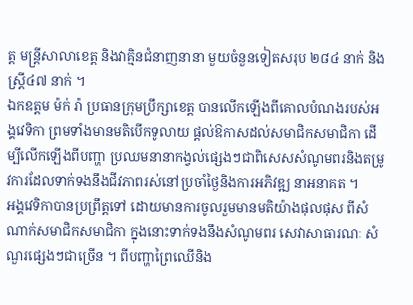ត្ត មន្ត្រីសាលាខេត្ត និងវាគ្មិនជំនាញនានា មួយចំនួនទៀតសរុប ២៨៤ នាក់ និង ស្ត្រី៤៧ នាក់ ។
ឯកឧត្តម ម៉ក់ រ៉ា ប្រធានក្រុមប្រឹក្សាខេត្ត បានលើកឡើងពីគោលបំណងរបស់អង្គវេទិកា ព្រមទាំងមានមតិបើកទូលាយ ផ្ដល់ឱកាសដល់សមាជិកសមាជិកា ដើម្បីលើកឡើងពីបញ្ហា ប្រឈមនានាកង្វល់ផ្សេងៗជាពិសេសសំណូមពរនិងតម្រូវការដែលទាក់ទងនឹងជីវភាពរស់នៅប្រចាំថ្ងៃនិងការអភិវឌ្ឍ នាអនាគត ។
អង្គវេទិកាបានប្រព្រឹត្តទៅ ដោយមានការចូលរួមមានមតិយ៉ាងផុលផុស ពីសំណាក់សមាជិកសមាជិកា ក្នុងនោះទាក់ទងនឹងសំណូមពរ សេវាសាធារណៈ សំណួរផ្សេងៗជាច្រើន ។ ពីបញ្ហាព្រៃឈើនិង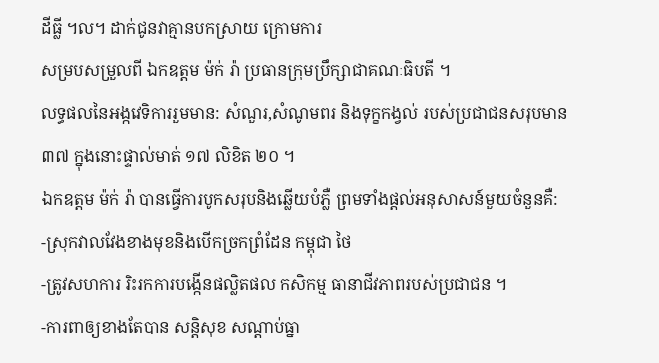ដីធ្លី ។ល។ ដាក់ជូនវាគ្មានបកស្រាយ ក្រោមការ
សម្របសម្រួលពី ឯកឧត្តម ម៉ក់ រ៉ា ប្រធានក្រុមប្រឹក្សាជាគណៈធិបតី ។
លទ្ធផលនៃអង្កវេទិការរួមមាន: សំណួរ,សំណូមពរ និងទុក្ខកង្វល់ របស់ប្រជាជនសរុបមាន៣៧ ក្នុងនោះផ្ទាល់មាត់ ១៧ លិខិត ២០ ។
ឯកឧត្តម ម៉ក់ រ៉ា បានធ្វើការបូកសរុបនិងឆ្លើយបំភ្លឺ ព្រមទាំងផ្តល់អនុសាសន៍មួយចំនួនគឺ:
-ស្រុកវាលវែងខាងមុខនិងបើកច្រកព្រំដែន កម្ពុជា ថៃ
-ត្រូវសហការ រិះរកការបង្កើនផល្លិតផល កសិកម្ម ធានាជីវភាពរបស់ប្រជាជន ។
-ការពាឲ្យខាងតែបាន សន្តិសុខ សណ្តាប់ធ្នា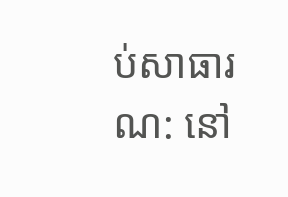ប់សាធារណ: នៅ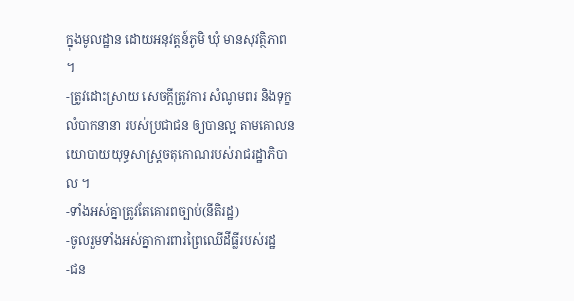ក្នុងមូលដ្ឋាន ដោយអនុវត្តន៍ភូមិ ឃុំ មានសុវត្ថិភាព ។
-ត្រូវដោះស្រាយ សេចក្តីត្រូវការ សំណូមពរ និងទុក្ខលំបាកនានា របស់ប្រជាជន ឲ្យបានល្អ តាមគោលនយោបាយយុទ្ធសាស្ត្រចតុកោណរបស់រាជរដ្ឋាភិបាល ។
-ទាំងអស់គ្នាត្រូវតែគោរពច្បាប់(នីតិរដ្ឋ)
-ចូលរួមទាំងអស់គ្នាការពារព្រៃឈើដីធ្លីរបស់រដ្ឋ
-ជន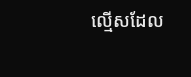ល្មើសដែល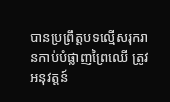បានប្រព្រឹត្តបទល្មើសរុករានកាប់បំផ្លាញព្រៃឈើ ត្រូវអនុវត្តន៍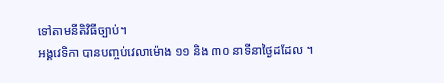ទៅតាមនីតិវិធីច្បាប់។
អង្គវេទិកា បានបញ្ចប់វេលាម៉ោង ១១ និង ៣០ នាទីនាថ្ងៃដដែល ។